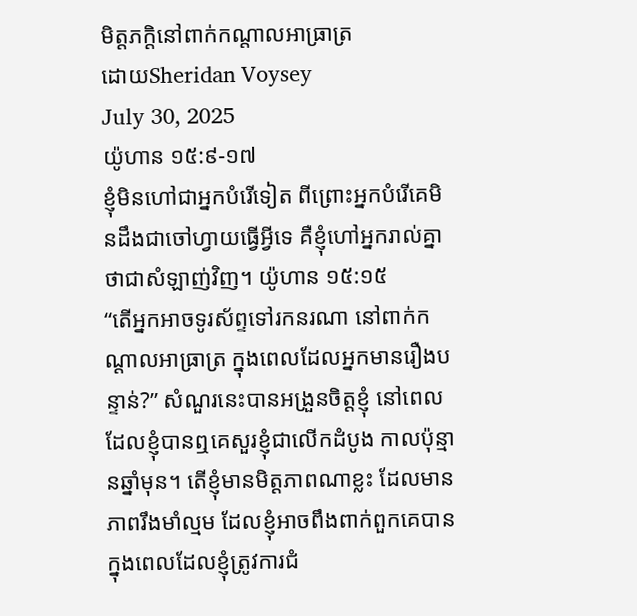មិត្តភក្តិនៅពាក់កណ្តាលអាធ្រាត្រ
ដោយSheridan Voysey
July 30, 2025
យ៉ូហាន ១៥:៩-១៧
ខ្ញុំមិនហៅជាអ្នកបំរើទៀត ពីព្រោះអ្នកបំរើគេមិនដឹងជាចៅហ្វាយធ្វើអ្វីទេ គឺខ្ញុំហៅអ្នករាល់គ្នាថាជាសំឡាញ់វិញ។ យ៉ូហាន ១៥:១៥
“តើអ្នកអាចទូរស័ព្ទទៅរកនរណា នៅពាក់កណ្តាលអាធ្រាត្រ ក្នុងពេលដែលអ្នកមានរឿងបន្ទាន់?” សំណួរនេះបានអង្រួនចិត្តខ្ញុំ នៅពេលដែលខ្ញុំបានឮគេសួរខ្ញុំជាលើកដំបូង កាលប៉ុន្មានឆ្នាំមុន។ តើខ្ញុំមានមិត្តភាពណាខ្លះ ដែលមានភាពរឹងមាំល្មម ដែលខ្ញុំអាចពឹងពាក់ពួកគេបាន ក្នុងពេលដែលខ្ញុំត្រូវការជំ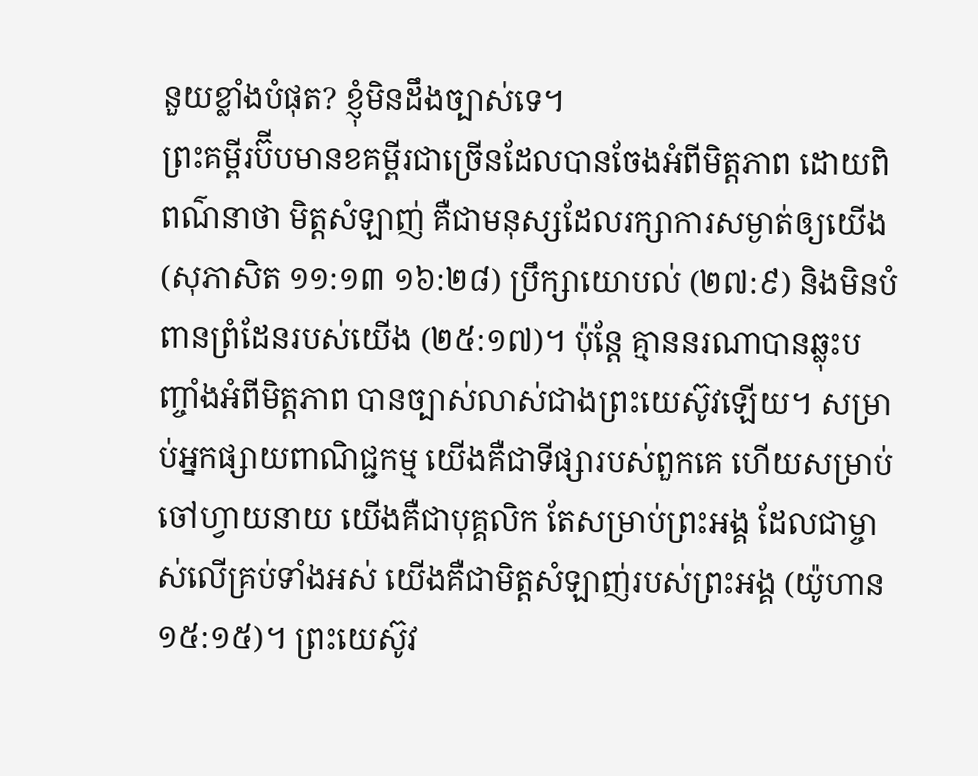នួយខ្លាំងបំផុត? ខ្ញុំមិនដឹងច្បាស់ទេ។
ព្រះគម្ពីរប៊ីបមានខគម្ពីរជាច្រើនដែលបានចែងអំពីមិត្តភាព ដោយពិពណ៌នាថា មិត្តសំឡាញ់ គឺជាមនុស្សដែលរក្សាការសម្ងាត់ឲ្យយើង (សុភាសិត ១១:១៣ ១៦:២៨) ប្រឹក្សាយោបល់ (២៧:៩) និងមិនបំពានព្រំដែនរបស់យើង (២៥:១៧)។ ប៉ុន្តែ គ្មាននរណាបានឆ្លុះបញ្ចាំងអំពីមិត្តភាព បានច្បាស់លាស់ជាងព្រះយេស៊ូវឡើយ។ សម្រាប់អ្នកផ្សាយពាណិជ្ជកម្ម យើងគឺជាទីផ្សារបស់ពួកគេ ហើយសម្រាប់ចៅហ្វាយនាយ យើងគឺជាបុគ្គលិក តែសម្រាប់ព្រះអង្គ ដែលជាម្ចាស់លើគ្រប់ទាំងអស់ យើងគឺជាមិត្តសំឡាញ់របស់ព្រះអង្គ (យ៉ូហាន ១៥:១៥)។ ព្រះយេស៊ូវ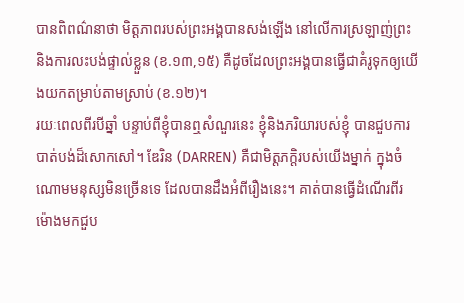បានពិពណ៌នាថា មិត្តភាពរបស់ព្រះអង្គបានសង់ឡើង នៅលើការស្រឡាញ់ព្រះ និងការលះបង់ផ្ទាល់ខ្លួន (ខ.១៣,១៥) គឺដូចដែលព្រះអង្គបានធ្វើជាគំរូទុកឲ្យយើងយកតម្រាប់តាមស្រាប់ (ខ.១២)។
រយៈពេលពីរបីឆ្នាំ បន្ទាប់ពីខ្ញុំបានឮសំណួរនេះ ខ្ញុំនិងភរិយារបស់ខ្ញុំ បានជួបការបាត់បង់ដ៏សោកសៅ។ ឌែរិន (DARREN) គឺជាមិត្តភក្តិរបស់យើងម្នាក់ ក្នុងចំណោមមនុស្សមិនច្រើនទេ ដែលបានដឹងអំពីរឿងនេះ។ គាត់បានធ្វើដំណើរពីរម៉ោងមកជួប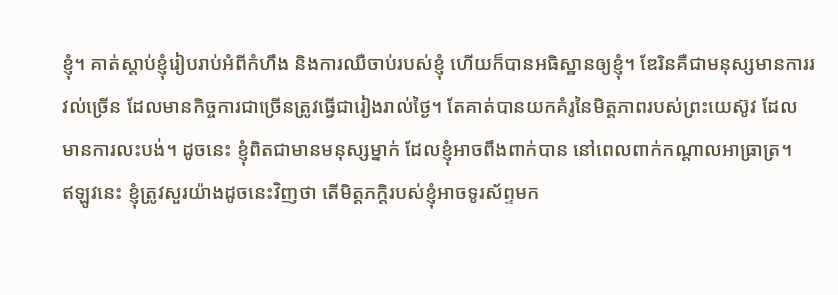ខ្ញុំ។ គាត់ស្តាប់ខ្ញុំរៀបរាប់អំពីកំហឹង និងការឈឺចាប់របស់ខ្ញុំ ហើយក៏បានអធិស្ឋានឲ្យខ្ញុំ។ ឌែរិនគឺជាមនុស្សមានការរវល់ច្រើន ដែលមានកិច្ចការជាច្រើនត្រូវធ្វើជារៀងរាល់ថ្ងៃ។ តែគាត់បានយកគំរូនៃមិត្តភាពរបស់ព្រះយេស៊ូវ ដែលមានការលះបង់។ ដូចនេះ ខ្ញុំពិតជាមានមនុស្សម្នាក់ ដែលខ្ញុំអាចពឹងពាក់បាន នៅពេលពាក់កណ្តាលអាធ្រាត្រ។
ឥឡូវនេះ ខ្ញុំត្រូវសួរយ៉ាងដូចនេះវិញថា តើមិត្តភក្តិរបស់ខ្ញុំអាចទូរស័ព្ទមក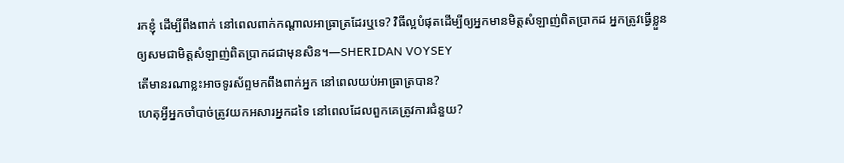រកខ្ញុំ ដើម្បីពឹងពាក់ នៅពេលពាក់កណ្តាលអាធ្រាត្រដែរឬទេ? វិធីល្អបំផុតដើម្បីឲ្យអ្នកមានមិត្តសំឡាញ់ពិតប្រាកដ អ្នកត្រូវធ្វើខ្លួនឲ្យសមជាមិត្តសំឡាញ់ពិតប្រាកដជាមុនសិន។—SHERIDAN VOYSEY
តើមានរណាខ្លះអាចទូរស័ព្ទមកពឹងពាក់អ្នក នៅពេលយប់អាធ្រាត្របាន?
ហេតុអ្វីអ្នកចាំបាច់ត្រូវយកអសារអ្នកដទៃ នៅពេលដែលពួកគេត្រូវការជំនួយ?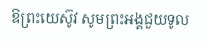ឱព្រះយេស៊ូវ សូមព្រះអង្គជួយទូល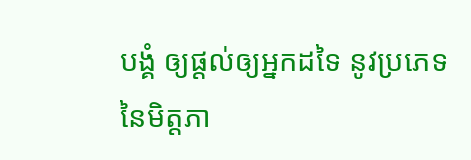បង្គំ ឲ្យផ្តល់ឲ្យអ្នកដទៃ នូវប្រភេទនៃមិត្តភា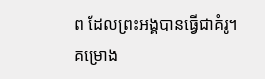ព ដែលព្រះអង្គបានធ្វើជាគំរូ។
គម្រោង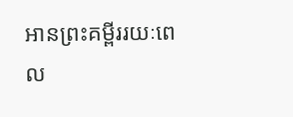អានព្រះគម្ពីររយៈពេល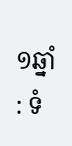១ឆ្នាំ : ទំ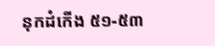នុកដំកើង ៥១-៥៣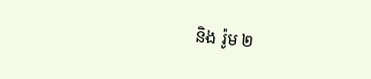និង រ៉ូម ២